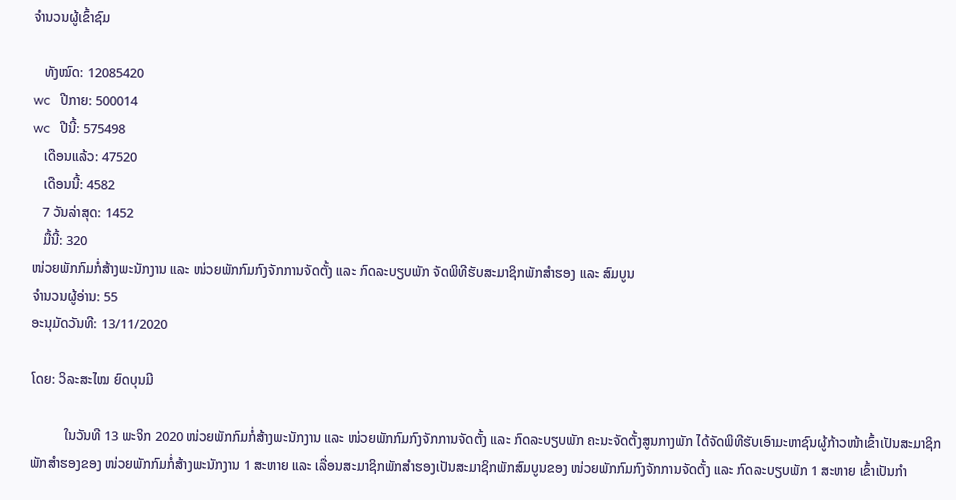ຈຳນວນຜູ້ເຂົ້າຊົມ

   ທັງໝົດ: 12085420
wc   ປີກາຍ: 500014
wc   ປີນີ້: 575498
   ເດືອນແລ້ວ: 47520
   ເດືອນນີ້: 4582
   7 ວັນລ່າສຸດ: 1452
   ມື້ນີ້: 320
ໜ່ວຍພັກກົມກໍ່ສ້າງພະນັກງານ ແລະ ໜ່ວຍພັກກົມກົງຈັກການຈັດຕັ້ງ ແລະ ກົດລະບຽບພັກ ຈັດພິທີຮັບສະມາຊິກພັກສຳຮອງ ແລະ ສົມບູນ
ຈຳນວນຜູ້ອ່ານ: 55
ອະນຸມັດວັນທີ: 13/11/2020

ໂດຍ: ວິລະສະໄໝ ຍົດບຸນມີ

          ໃນວັນທີ 13 ພະຈິກ 2020 ໜ່ວຍພັກກົມກໍ່ສ້າງພະນັກງານ ແລະ ໜ່ວຍພັກກົມກົງຈັກການຈັດຕັ້ງ ແລະ ກົດລະບຽບພັກ ຄະນະຈັດຕັ້ງສູນກາງພັກ ໄດ້ຈັດພິທີຮັບເອົາມະຫາຊົນຜູ້ກ້າວໜ້າເຂົ້າເປັນສະມາຊິກພັກສຳຮອງຂອງ ໜ່ວຍພັກກົມກໍ່ສ້າງພະນັກງານ 1 ສະຫາຍ ແລະ ເລື່ອນສະມາຊິກພັກສຳຮອງເປັນສະມາຊິກພັກສົມບູນຂອງ ໜ່ວຍພັກກົມກົງຈັກການຈັດຕັ້ງ ແລະ ກົດລະບຽບພັກ 1 ສະຫາຍ ເຂົ້າເປັນກຳ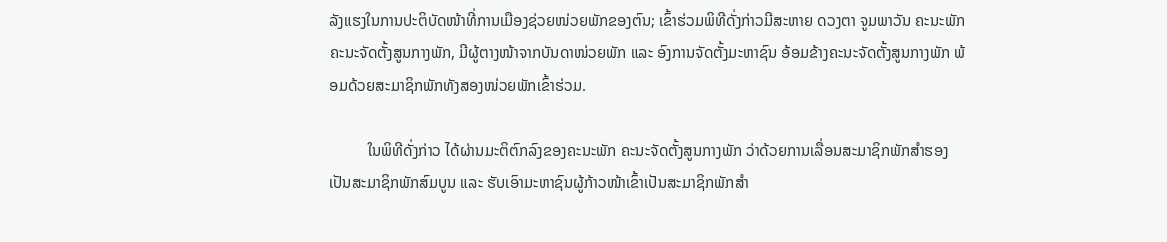ລັງແຮງໃນການປະຕິບັດໜ້າທີ່ການເມືອງຊ່ວຍໜ່ວຍພັກຂອງຕົນ; ເຂົ້າຮ່ວມພິທີດັ່ງກ່າວມີສະຫາຍ ດວງຕາ ຈູມພາວັນ ຄະນະພັກ ຄະນະຈັດຕັ້ງສູນກາງພັກ, ມີຜູ້ຕາງໜ້າຈາກບັນດາໜ່ວຍພັກ ແລະ ອົງການຈັດຕັ້ງມະຫາຊົນ ອ້ອມຂ້າງຄະນະຈັດຕັ້ງສູນກາງພັກ ພ້ອມດ້ວຍສະມາຊິກພັກທັງສອງໜ່ວຍພັກເຂົ້າຮ່ວມ.

          ໃນພິທີດັ່ງກ່າວ ໄດ້ຜ່ານມະຕິຕົກລົງຂອງຄະນະພັກ ຄະນະຈັດຕັ້ງສູນກາງພັກ ວ່າດ້ວຍການເລື່ອນສະມາຊິກພັກສຳຮອງເປັນສະມາຊິກພັກສົມບູນ ແລະ ຮັບເອົາມະຫາຊົນຜູ້ກ້າວໜ້າເຂົ້າເປັນສະມາຊິກພັກສຳ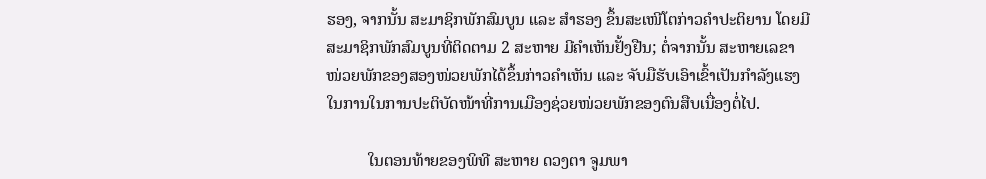ຮອງ, ຈາກນັ້ນ ສະມາຊິກພັກສົມບູນ ແລະ ສຳຮອງ ຂຶ້ນສະເໜີໂຕກ່າວຄຳປະຕິຍານ ໂດຍມີສະມາຊິກພັກສົມບູນທີ່ຕິດຕາມ 2 ສະຫາຍ ມີຄຳເຫັນຢັ້ງຢືນ; ຕໍ່ຈາກນັ້ນ ສະຫາຍເລຂາໜ່ວຍພັກຂອງສອງໜ່ວຍພັກໄດ້ຂຶ້ນກ່າວຄຳເຫັນ ແລະ ຈັບມືຮັບເອົາເຂົ້າເປັນກຳລັງແຮງໃນການໃນການປະຕິບັດໜ້າທີ່ການເມືອງຊ່ວຍໜ່ວຍພັກຂອງຕົນສືບເນື່ອງຕໍ່ໄປ.

          ໃນຕອນທ້າຍຂອງພິທີ ສະຫາຍ ດວງຕາ ຈູມພາ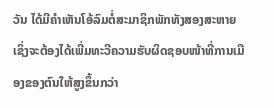ວັນ ໄດ້ມີຄຳເຫັນໂອ້ລົມຕໍ່ສະມາຊິກພັກທັງສອງສະຫາຍ ເຊິ່ງຈະຕ້ອງໄດ້ເພີ່ມທະວີຄວາມຮັບຜິດຊອບໜ້າທີ່ການເມືອງຂອງຕົນໃຫ້ສູງຂຶ້ນກວ່າ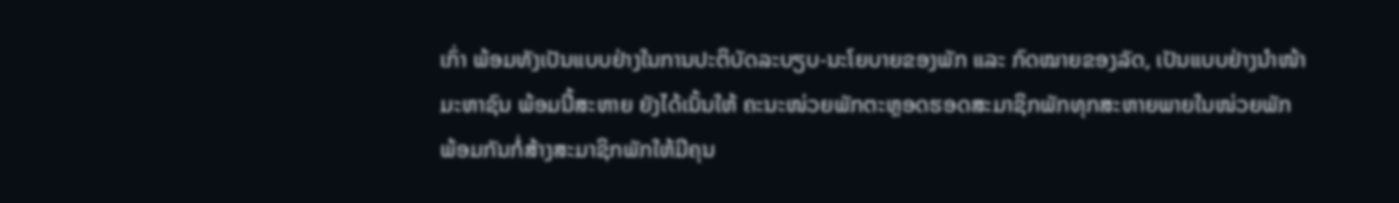ເກົ່າ ພ້ອມທັງເປັນແບບຢ່າງໃນການປະຕິບັດລະບຽບ-ນະໂຍບາຍຂອງພັກ ແລະ ກົດໝາຍຂອງລັດ, ເປັນແບບຢ່າງນຳໜ້າມະຫາຊົນ ພ້ອມນີ້ສະຫາຍ ຍັງໄດ້ເນັ້ນໃຫ້ ຄະນະໜ່ວຍພັກຕະຫຼອດຮອດສະມາຊິກພັກທຸກສະຫາຍພາຍໃນໜ່ວຍພັກ ພ້ອມກັນກໍ່ສ້າງສະມາຊິກພັກໃຫ້ມີຄຸນ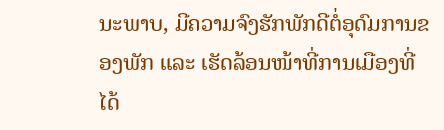ນະພາບ, ມີຄວາມຈົງຮັກພັກດີຕໍ່ອຸດົມການຂອງພັກ ແລະ ເຮັດລ້ອນໜ້າທີ່ການເມືອງທີ່ໄດ້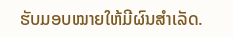ຮັບມອບໝາຍໃຫ້ມີຜົນສຳເລັດ.